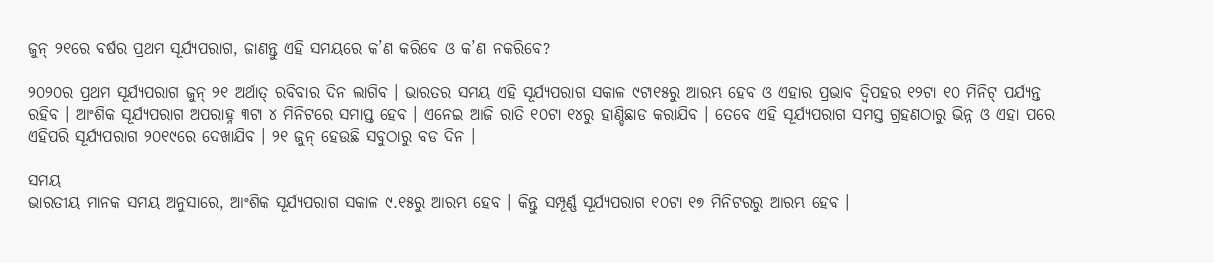ଜୁନ୍ ୨୧ରେ ବର୍ଷର ପ୍ରଥମ ସୂର୍ଯ୍ୟପରାଗ, ଜାଣନ୍ତୁ ଏହି ସମୟରେ କ’ଣ କରିବେ ଓ କ’ଣ ନକରିବେ?

୨୦୨୦ର ପ୍ରଥମ ସୂର୍ଯ୍ୟପରାଗ ଜୁନ୍ ୨୧ ଅର୍ଥାତ୍ ରବିବାର ଦିନ ଲାଗିବ । ଭାରତର ସମୟ ଏହି ସୂର୍ଯ୍ୟପରାଗ ସକାଳ ୯ଟା୧୫ରୁ ଆରମ୍ଭ ହେବ ଓ ଏହାର ପ୍ରଭାବ ଦ୍ୱିପହର ୧୨ଟା ୧୦ ମିନିଟ୍ ପର୍ଯ୍ୟନ୍ତ ରହିବ । ଆଂଶିକ ସୂର୍ଯ୍ୟପରାଗ ଅପରାହ୍ନ ୩ଟା ୪ ମିନିଟରେ ସମାପ୍ତ ହେବ । ଏନେଇ ଆଜି ରାତି ୧୦ଟା ୧୪ରୁ ହାଣ୍ଡିଛାଡ କରାଯିବ । ତେବେ ଏହି ସୂର୍ଯ୍ୟପରାଗ ସମସ୍ତ ଗ୍ରହଣଠାରୁ ଭିନ୍ନ ଓ ଏହା ପରେ ଏହିପରି ସୂର୍ଯ୍ୟପରାଗ ୨୦୧୯ରେ ଦେଖାଯିବ । ୨୧ ଜୁନ୍ ହେଉଛି ସବୁଠାରୁ ବଡ ଦିନ ।

ସମୟ
ଭାରତୀୟ ମାନକ ସମୟ ଅନୁସାରେ, ଆଂଶିକ ସୂର୍ଯ୍ୟପରାଗ ସକାଳ ୯.୧୫ରୁ ଆରମ୍ଭ ହେବ । କିନ୍ତୁ ସମ୍ପୂର୍ଣ୍ଣ ସୂର୍ଯ୍ୟପରାଗ ୧୦ଟା ୧୭ ମିନିଟରରୁ ଆରମ୍ଭ ହେବ ।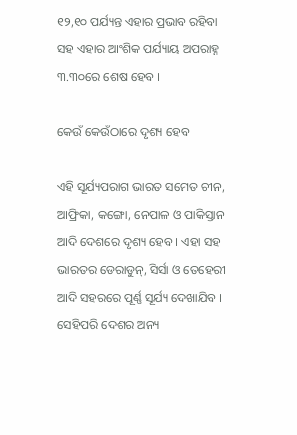୧୨,୧୦ ପର୍ଯ୍ୟନ୍ତ ଏହାର ପ୍ରଭାବ ରହିବା ସହ ଏହାର ଆଂଶିକ ପର୍ଯ୍ୟାୟ ଅପରାହ୍ନ ୩.୩୦ରେ ଶେଷ ହେବ ।

କେଉଁ କେଉଁଠାରେ ଦୃଶ୍ୟ ହେବ

ଏହି ସୂର୍ଯ୍ୟପରାଗ ଭାରତ ସମେତ ଚୀନ, ଆଫ୍ରିକା, କଙ୍ଗୋ, ନେପାଳ ଓ ପାକିସ୍ତାନ ଆଦି ଦେଶରେ ଦୃଶ୍ୟ ହେବ । ଏହା ସହ ଭାରତର ଡେରାଡୁନ୍, ସିର୍ସା ଓ ତେହେରୀ ଆଦି ସହରରେ ପୂର୍ଣ୍ଣ ସୂର୍ଯ୍ୟ ଦେଖାଯିବ । ସେହିପରି ଦେଶର ଅନ୍ୟ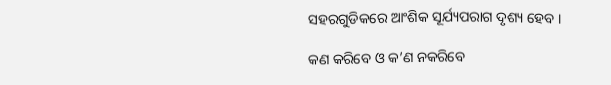ସହରଗୁଡିକରେ ଆଂଶିକ ସୂର୍ଯ୍ୟପରାଗ ଦୃଶ୍ୟ ହେବ ।

କଣ କରିବେ ଓ କ’ଣ ନକରିବେ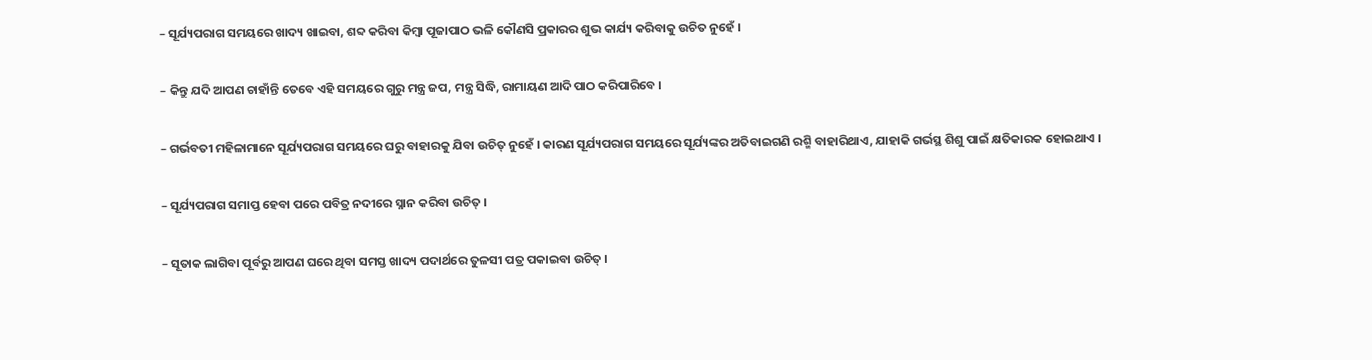– ସୂର୍ଯ୍ୟପରାଗ ସମୟରେ ଖାଦ୍ୟ ଖାଇବା, ଶବ୍ଦ କରିବା କିମ୍ବା ପୂଜାପାଠ ଭଳି କୌଣସି ପ୍ରକାରର ଶୁଭ କାର୍ଯ୍ୟ କରିବାକୁ ଉଚିତ ନୁହେଁ ।

– କିନ୍ତୁ ଯଦି ଆପଣ ଚାହାଁନ୍ତି ତେବେ ଏହି ସମୟରେ ଗୁରୁ ମନ୍ତ୍ର ଜପ, ମନ୍ତ୍ର ସିଦ୍ଧି, ରାମାୟଣ ଆଦି ପାଠ କରିପାରିବେ ।

– ଗର୍ଭବତୀ ମହିଳାମାନେ ସୂର୍ଯ୍ୟପରାଗ ସମୟରେ ଘରୁ ବାହାରକୁ ଯିବା ଉଚିତ୍ ନୁହେଁ । କାରଣ ସୂର୍ଯ୍ୟପରାଗ ସମୟରେ ସୂର୍ଯ୍ୟଙ୍କର ଅତିବାଇଗଣି ରଶ୍ମି ବାହାରିଥାଏ, ଯାହାକି ଗର୍ଭସ୍ଥ ଶିଶୁ ପାଇଁ କ୍ଷତିକାରକ ହୋଇଥାଏ ।

– ସୂର୍ଯ୍ୟପରାଗ ସମାପ୍ତ ହେବା ପରେ ପବିତ୍ର ନଦୀରେ ସ୍ନାନ କରିବା ଉଚିତ୍ ।

– ସୂତାକ ଲାଗିବା ପୂର୍ବରୁ ଆପଣ ଘରେ ଥିବା ସମସ୍ତ ଖାଦ୍ୟ ପଦାର୍ଥରେ ତୁଳସୀ ପତ୍ର ପକାଇବା ଉଚିତ୍ ।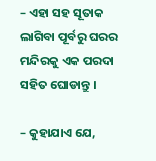– ଏହା ସହ ସୂତାକ ଲାଗିବା ପୂର୍ବରୁ ଘରର ମନ୍ଦିରକୁ ଏକ ପରଦା ସହିତ ଘୋଡାନ୍ତୁ ।

– କୁହାଯାଏ ଯେ,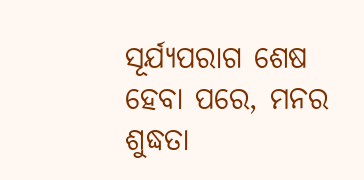ସୂର୍ଯ୍ୟପରାଗ ଶେଷ ହେବା ପରେ, ମନର ଶୁଦ୍ଧତା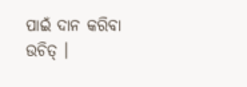ପାଇଁ ଦାନ କରିବା ଉଚିତ୍ ।